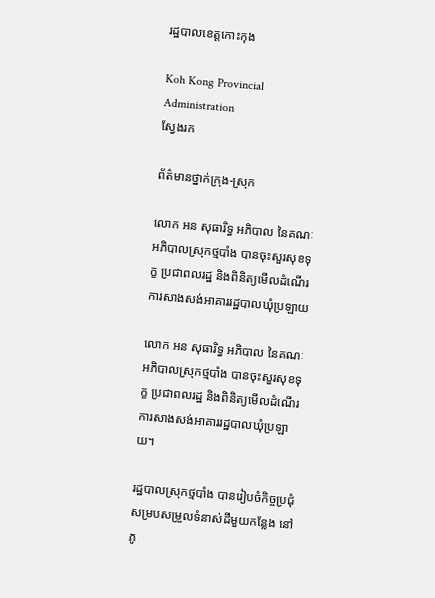រដ្ឋបាលខេត្តកោះកុង

Koh Kong Provincial Administration
ស្វែងរក

ព័ត៌មានថ្នាក់ក្រុង-ស្រុក

លោក អន សុធារិទ្ធ អភិបាល នៃគណៈអភិបាលស្រុកថ្មបាំង បានចុះសួរសុខទុក្ខ ប្រជាពលរដ្ឋ និងពិនិត្យមើលដំណើរការសាងសង់អាគាររដ្ឋបាលឃុំប្រឡាយ

លោក អន សុធារិទ្ធ អភិបាល នៃគណៈអភិបាលស្រុកថ្មបាំង បានចុះសួរសុខទុក្ខ ប្រជាពលរដ្ឋ និងពិនិត្យមើលដំណើរការសាងសង់អាគាររដ្ឋបាលឃុំប្រឡាយ។

រដ្ឋបាលស្រុកថ្មបាំង បានរៀបចំកិច្ចប្រជុំសម្របសម្រួលទំនាស់ដីមួយកន្លែង នៅភូ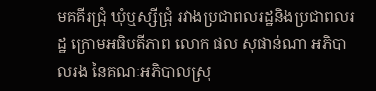មគគីរជ្រុំ ឃុំឬស្សីជ្រុំ រវាងប្រជាពលរដ្ឋនិងប្រជាពលរដ្ឋ ក្រោមអធិបតីភាព លោក ផល សុផាន់ណា អភិបាលរង នៃគណៈអភិបាលស្រុ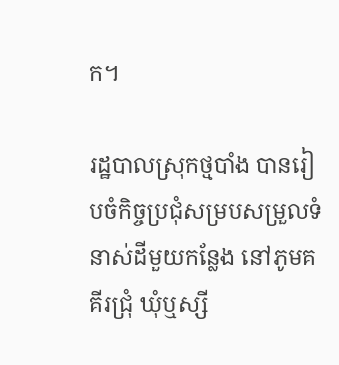ក។

រដ្ឋបាលស្រុកថ្មបាំង បានរៀបចំកិច្ចប្រជុំសម្របសម្រួលទំនាស់ដីមួយកន្លែង នៅភូមគគីរជ្រុំ ឃុំឬស្សី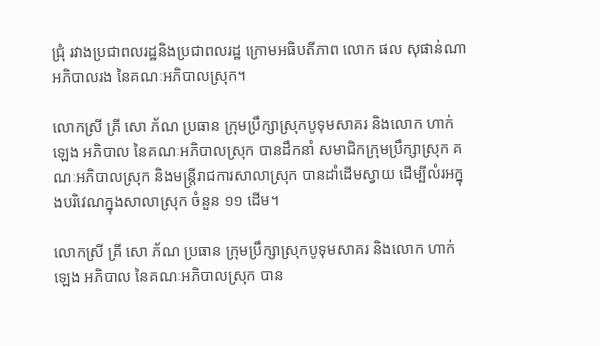ជ្រុំ រវាងប្រជាពលរដ្ឋនិងប្រជាពលរដ្ឋ ក្រោមអធិបតីភាព លោក ផល សុផាន់ណា អភិបាលរង នៃគណៈអភិបាលស្រុក។

លោកស្រី គ្រី សោ ភ័ណ ប្រធាន ក្រុមប្រឹក្សាស្រុកបូទុមសាគរ និងលោក ហាក់ ឡេង អភិបាល នៃគណៈអភិបាលស្រុក បានដឹកនាំ សមាជិកក្រុមប្រឹក្សាស្រុក គណៈអភិបាលស្រុក និងមន្រ្តីរាជការសាលាស្រុក បានដាំដើមស្វាយ ដើម្បីលំរអក្នុងបរិវេណក្នុងសាលាស្រុក ចំនួន ១១ ដើម។

លោកស្រី គ្រី សោ ភ័ណ ប្រធាន ក្រុមប្រឹក្សាស្រុកបូទុមសាគរ និងលោក ហាក់ ឡេង អភិបាល នៃគណៈអភិបាលស្រុក បាន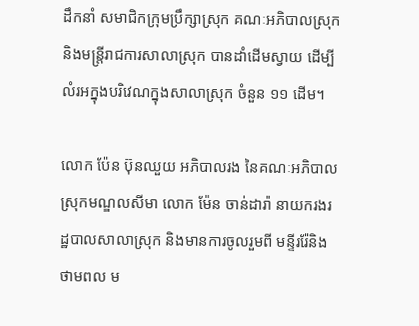ដឹកនាំ សមាជិកក្រុមប្រឹក្សាស្រុក គណៈអភិបាលស្រុក និងមន្រ្តីរាជការសាលាស្រុក បានដាំដើមស្វាយ ដើម្បីលំរអក្នុងបរិវេណក្នុងសាលាស្រុក ចំនួន ១១ ដើម។

លោក ប៉ែន ប៊ុនឈួយ អភិបាលរង នៃគណៈអភិបាលស្រុកមណ្ឌលសីមា លោក ម៉ែន ចាន់ដារ៉ា នាយករងរដ្ឋបាលសាលាស្រុក និងមានការចូលរួមពី មន្ទីររ៉ែនិងថាមពល ម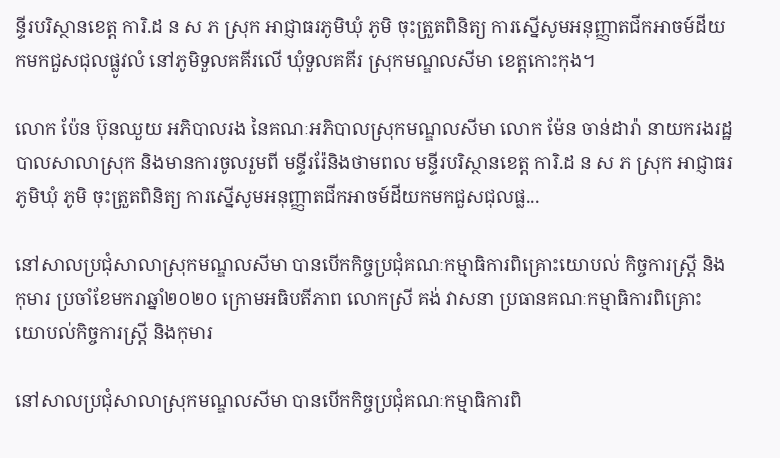ន្ទីរបរិស្ថានខេត្ត ការិ.ដ ន ស ភ ស្រុក អាជ្ញាធរភូមិឃុំ ភូមិ ចុះត្រួតពិនិត្យ ការស្នើសូមអនុញ្ញាតជីកអាចម៍ដីយកមកជួសជុលផ្លូវលំ នៅភូមិទួលគគីរលើ ឃុំទួលគគីរ ស្រុកមណ្ឌលសីមា ខេត្តកោះកុង។

លោក ប៉ែន ប៊ុនឈួយ អភិបាលរង នៃគណៈអភិបាលស្រុកមណ្ឌលសីមា លោក ម៉ែន ចាន់ដារ៉ា នាយករងរដ្ឋបាលសាលាស្រុក និងមានការចូលរួមពី មន្ទីររ៉ែនិងថាមពល មន្ទីរបរិស្ថានខេត្ត ការិ.ដ ន ស ភ ស្រុក អាជ្ញាធរភូមិឃុំ ភូមិ ចុះត្រួតពិនិត្យ ការស្នើសូមអនុញ្ញាតជីកអាចម៍ដីយកមកជួសជុលផ្ល...

នៅសាលប្រជុំសាលាស្រុកមណ្ឌលសីមា បានបើកកិច្ចប្រជុំគណៈកម្មាធិការពិគ្រោះយោបល់ កិច្ចការស្ដ្រី និងកុមារ ប្រចាំខែមករាឆ្នាំ២០២០ ក្រោមអធិបតីភាព លោកស្រី គង់ វាសនា ប្រធានគណៈកម្មាធិការពិគ្រោះយោបល់កិច្ចការស្ដ្រី និងកុមារ

នៅសាលប្រជុំសាលាស្រុកមណ្ឌលសីមា បានបើកកិច្ចប្រជុំគណៈកម្មាធិការពិ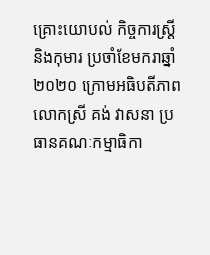គ្រោះយោបល់ កិច្ចការស្ដ្រី និងកុមារ ប្រចាំខែមករាឆ្នាំ២០២០ ក្រោមអធិបតីភាព លោកស្រី គង់ វាសនា ប្រធានគណៈកម្មាធិកា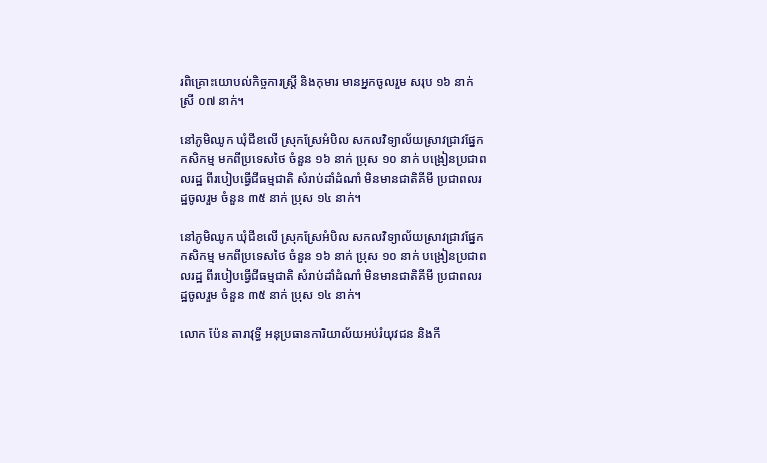រពិគ្រោះយោបល់កិច្ចការស្ដ្រី និងកុមារ មានអ្នកចូលរួម សរុប ១៦ នាក់ ស្រី ០៧ នាក់។

នៅភូមិឈូក ឃុំជីខលើ ស្រុកស្រែអំបិល សកលវិទ្យាល័យស្រាវជ្រាវផ្នែកកសិកម្ម មកពីប្រទេសថៃ ចំនួន ១៦ នាក់ ប្រុស ១០ នាក់ បង្រៀនប្រជាពលរដ្ឋ ពីរបៀបធ្វើជីធម្មជាតិ សំរាប់ដាំដំណាំ មិនមានជាតិគីមី ប្រជាពលរដ្ឋចូលរួម ចំនួន ៣៥ នាក់ ប្រុស ១៤ នាក់។

នៅភូមិឈូក ឃុំជីខលើ ស្រុកស្រែអំបិល សកលវិទ្យាល័យស្រាវជ្រាវផ្នែកកសិកម្ម មកពីប្រទេសថៃ ចំនួន ១៦ នាក់ ប្រុស ១០ នាក់ បង្រៀនប្រជាពលរដ្ឋ ពីរបៀបធ្វើជីធម្មជាតិ សំរាប់ដាំដំណាំ មិនមានជាតិគីមី ប្រជាពលរដ្ឋចូលរួម ចំនួន ៣៥ នាក់ ប្រុស ១៤ នាក់។

លោក ប៉ែន តារាវុទ្ធី អនុប្រធានការិយាល័យអប់រំយុវជន និងកី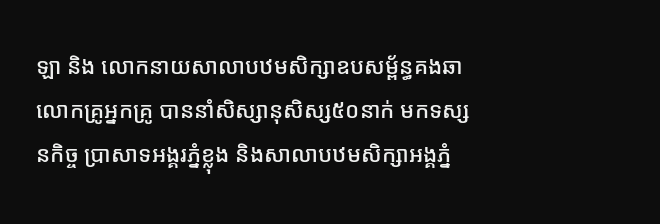ឡា និង លោកនាយសាលាបឋមសិក្សាឧបសម័្ពន្ធគងឆា លោកគ្រូអ្នកគ្រូ បាននាំសិស្សានុសិស្ស៥០នាក់ មកទស្សនកិច្ច ប្រាសាទអង្គរភ្នំខ្លុង និងសាលាបឋមសិក្សាអង្គភ្នំ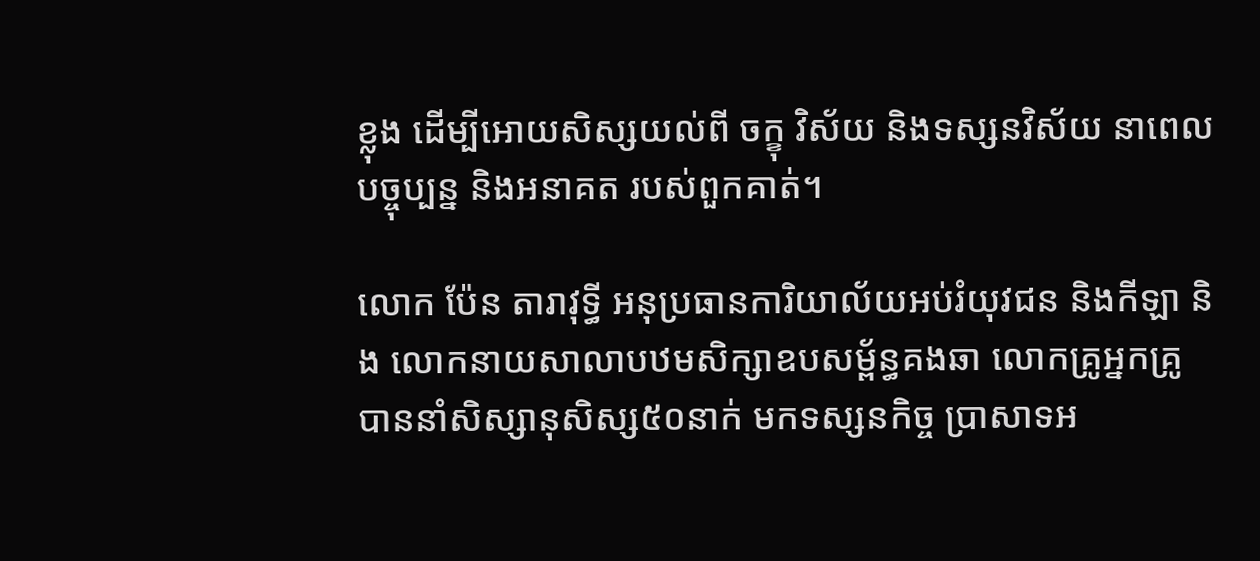ខ្លុង ដេីម្បីអោយសិស្សយល់ពី ចក្ខុ វិស័យ និងទស្សនវិស័យ នាពេលបច្ចុប្បន្ន និងអនាគត របស់ពួកគាត់។

លោក ប៉ែន តារាវុទ្ធី អនុប្រធានការិយាល័យអប់រំយុវជន និងកីឡា និង លោកនាយសាលាបឋមសិក្សាឧបសម័្ពន្ធគងឆា លោកគ្រូអ្នកគ្រូ បាននាំសិស្សានុសិស្ស៥០នាក់ មកទស្សនកិច្ច ប្រាសាទអ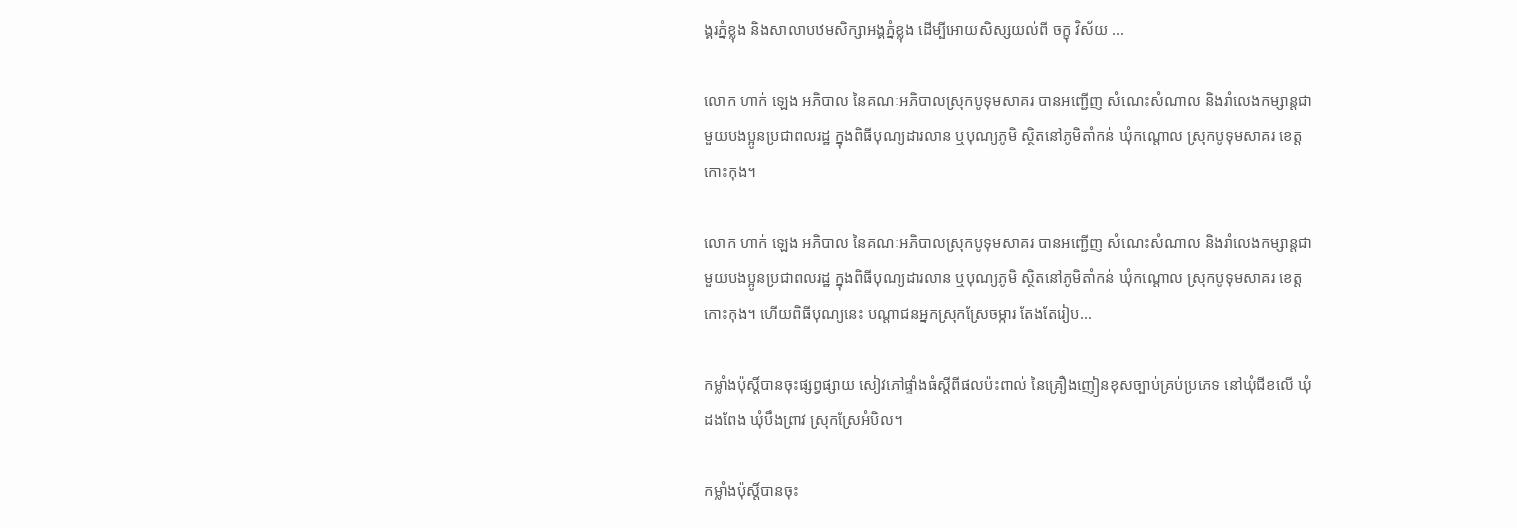ង្គរភ្នំខ្លុង និងសាលាបឋមសិក្សាអង្គភ្នំខ្លុង ដេីម្បីអោយសិស្សយល់ពី ចក្ខុ វិស័យ ...

លោក ហាក់ ឡេង អភិបាល នៃគណៈអភិបាលស្រុកបូទុមសាគរ បានអញ្ជើញ សំណេះសំណាល និងរាំលេងកម្សាន្តជាមួយបងប្អូនប្រជាពលរដ្ឋ ក្នុងពិធីបុណ្យដារលាន ឬបុណ្យភូមិ ស្ថិតនៅភូមិតាំកន់ ឃុំកណ្តោល ស្រុកបូទុមសាគរ ខេត្តកោះកុង។

លោក ហាក់ ឡេង អភិបាល នៃគណៈអភិបាលស្រុកបូទុមសាគរ បានអញ្ជើញ សំណេះសំណាល និងរាំលេងកម្សាន្តជាមួយបងប្អូនប្រជាពលរដ្ឋ ក្នុងពិធីបុណ្យដារលាន ឬបុណ្យភូមិ ស្ថិតនៅភូមិតាំកន់ ឃុំកណ្តោល ស្រុកបូទុមសាគរ ខេត្តកោះកុង។ ហើយពិធីបុណ្យនេះ បណ្តាជនអ្នកស្រុកស្រែចម្ការ តែងតែរៀប...

កម្លាំងប៉ុស្តិ៍បានចុះផ្សព្វផ្សាយ សៀវភៅផ្ទាំងធំស្តីពីផលប៉ះពាល់ នៃគ្រឿងញៀនខុសច្បាប់គ្រប់ប្រភេទ នៅឃុំជីខលើ ឃុំដងពែង ឃុំបឹងព្រាវ ស្រុកស្រែអំបិល។

កម្លាំងប៉ុស្តិ៍បានចុះ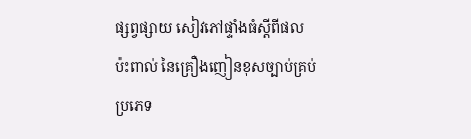ផ្សព្វផ្សាយ សៀវភៅផ្ទាំងធំស្តីពីផលប៉ះពាល់ នៃគ្រឿងញៀនខុសច្បាប់គ្រប់ប្រភេទ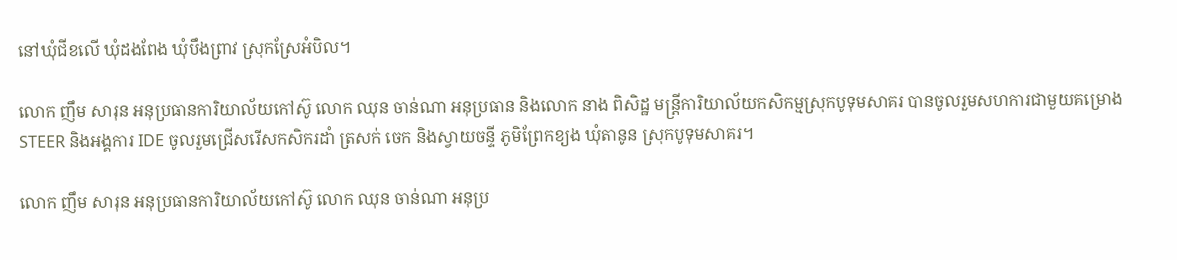នៅឃុំជីខលើ ឃុំដងពែង ឃុំបឹងព្រាវ ស្រុកស្រែអំបិល។

លោក ញឹម សារុន អនុប្រធានការិយាល័យកៅស៊ូ លោក ឈុន ចាន់ណា អនុប្រធាន និងលោក នាង ពិសិដ្ឋ មន្រ្តីការិយាល័យកសិកម្មស្រុកបូទុមសាគរ បានចូលរួមសហការជាមួយគម្រោង STEER និងអង្គការ IDE ចូលរួមជ្រើសរើសកសិករដាំ ត្រសក់ ចេក និងស្វាយចន្ទី ភូមិព្រែកខ្យង ឃុំតានូន ស្រុកបូទុមសាគរ។

លោក ញឹម សារុន អនុប្រធានការិយាល័យកៅស៊ូ លោក ឈុន ចាន់ណា អនុប្រ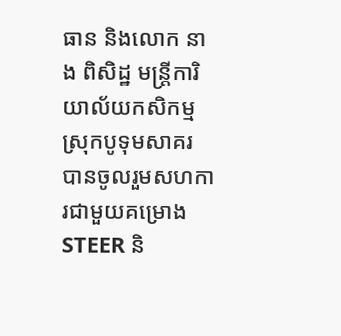ធាន និងលោក នាង ពិសិដ្ឋ មន្រ្តីការិយាល័យកសិកម្មស្រុកបូទុមសាគរ បានចូលរួមសហការជាមួយគម្រោង STEER និ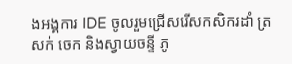ងអង្គការ IDE ចូលរួមជ្រើសរើសកសិករដាំ ត្រសក់ ចេក និងស្វាយចន្ទី ភូ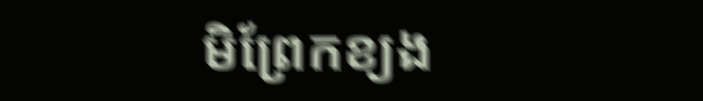មិព្រែកខ្យង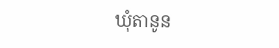ឃុំតានូន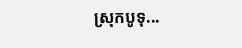ស្រុកបូទុ...